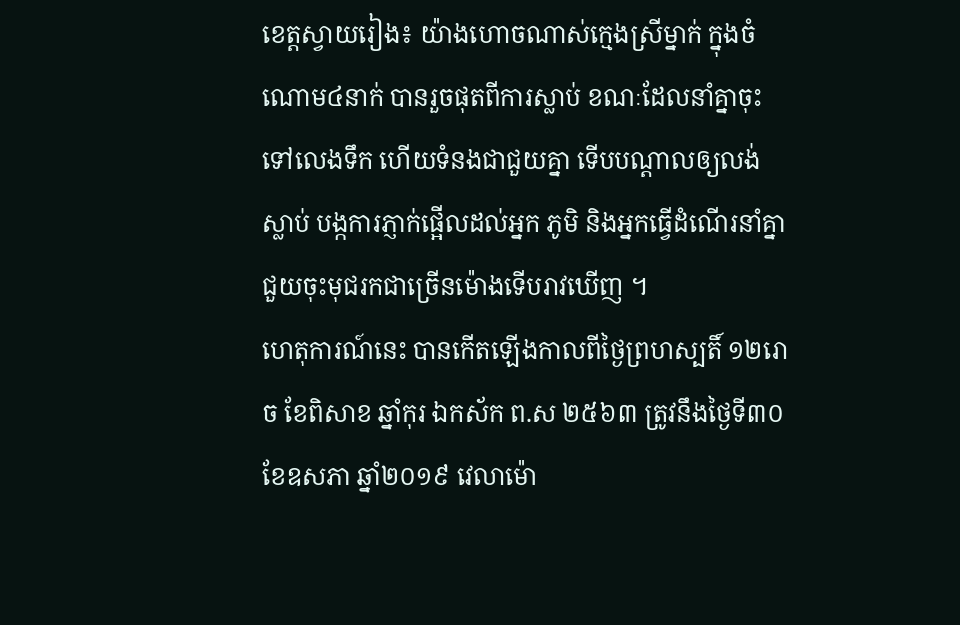ខេត្តស្វាយរៀង៖ យ៉ាងហោចណាស់ក្មេងស្រីម្នាក់ ក្នុងចំណោម៤នាក់ បានរួចផុតពីការស្លាប់ ខណៈដែលនាំគ្នាចុះទៅលេងទឹក ហើយទំនងជាជួយគ្នា ទើបបណ្ដាលឲ្យលង់ស្លាប់ បង្កការភ្ញាក់ផ្អើលដល់អ្នក ភូមិ និងអ្នកធ្វើដំណើរនាំគ្នាជួយចុះមុជរកជាច្រើនម៉ោងទើបរាវឃើញ ។
ហេតុការណ៍នេះ បានកើតឡើងកាលពីថ្ងៃព្រហស្បតិ៍ ១២រោច ខែពិសាខ ឆ្នាំកុរ ឯកស័ក ព.ស ២៥៦៣ ត្រូវនឹងថ្ងៃទី៣០ ខែឧសភា ឆ្នាំ២០១៩ វេលាម៉ោ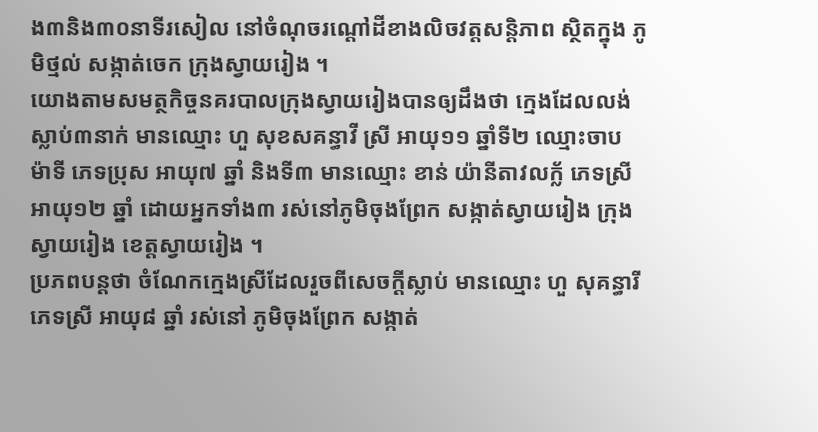ង៣និង៣០នាទីរសៀល នៅចំណុចរណ្តៅដីខាងលិចវត្តសន្តិភាព ស្ថិតក្នុង ភូមិថ្មល់ សង្កាត់ចេក ក្រុងស្វាយរៀង ។
យោងតាមសមត្ថកិច្ចនគរបាលក្រុងស្វាយរៀងបានឲ្យដឹងថា ក្មេងដែលលង់ស្លាប់៣នាក់ មានឈ្មោះ ហួ សុខសគន្ធាវី ស្រី អាយុ១១ ឆ្នាំទី២ ឈ្មោះចាប ម៉ាទី ភេទប្រុស អាយុ៧ ឆ្នាំ និងទី៣ មានឈ្មោះ ខាន់ យ៉ានីតាវលក្ល័ ភេទស្រី អាយុ១២ ឆ្នាំ ដោយអ្នកទាំង៣ រស់នៅភូមិចុងព្រែក សង្កាត់ស្វាយរៀង ក្រុងស្វាយរៀង ខេត្តស្វាយរៀង ។
ប្រភពបន្តថា ចំណែកក្មេងស្រីដែលរួចពីសេចក្ដីស្លាប់ មានឈ្មោះ ហួ សុគន្ធារី ភេទស្រី អាយុ៨ ឆ្នាំ រស់នៅ ភូមិចុងព្រែក សង្កាត់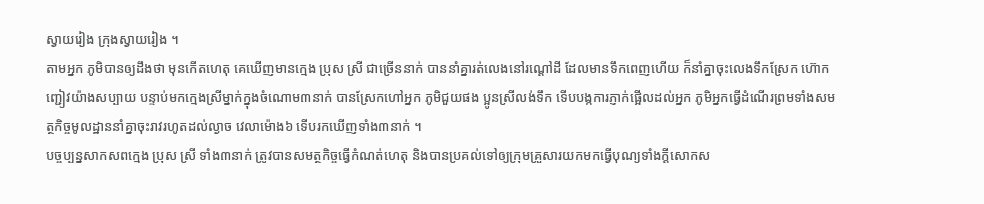ស្វាយរៀង ក្រុងស្វាយរៀង ។
តាមអ្នក ភូមិបានឲ្យដឹងថា មុនកើតហេតុ គេឃើញមានក្មេង ប្រុស ស្រី ជាច្រើននាក់ បាននាំគ្នារត់លេងនៅរណ្តៅដី ដែលមានទឹកពេញហើយ ក៏នាំគ្នាចុះលេងទឹកស្រែក ហ៊ោកញ្ជៀវយ៉ាងសប្បាយ បន្ទាប់មកក្មេងស្រីម្នាក់ក្នុងចំណោម៣នាក់ បានស្រែកហៅអ្នក ភូមិជួយផង ប្អូនស្រីលង់ទឹក ទើបបង្កការភ្ញាក់ផ្អើលដល់អ្នក ភូមិអ្នកធ្វើដំណើរព្រមទាំងសមត្ថកិច្ចមូលដ្ឋាននាំគ្នាចុះរាវរហូតដល់ល្ងាច វេលាម៉ោង៦ ទើបរកឃើញទាំង៣នាក់ ។
បច្ចប្បន្នសាកសពក្មេង ប្រុស ស្រី ទាំង៣នាក់ ត្រូវបានសមត្ថកិច្ចធ្វើកំណត់ហេតុ និងបានប្រគល់ទៅឲ្យក្រុមគ្រួសារយកមកធ្វើបុណ្យទាំងក្ដីសោកស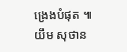ង្រេងបំផុត ៕ យឹម សុថាន